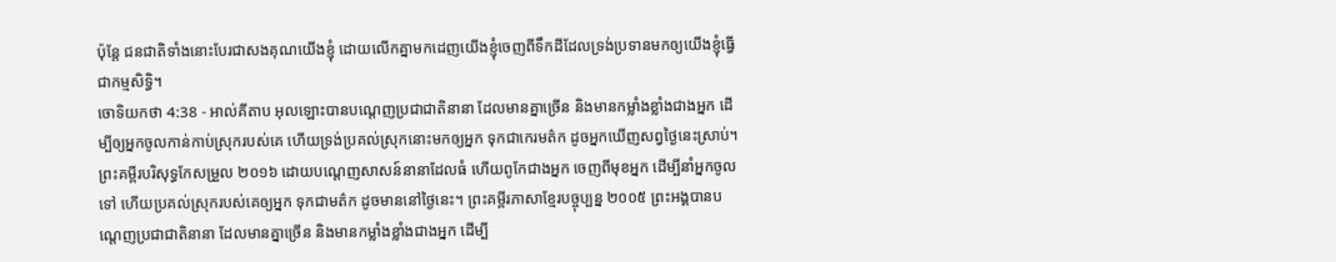ប៉ុន្តែ ជនជាតិទាំងនោះបែរជាសងគុណយើងខ្ញុំ ដោយលើកគ្នាមកដេញយើងខ្ញុំចេញពីទឹកដីដែលទ្រង់ប្រទានមកឲ្យយើងខ្ញុំធ្វើជាកម្មសិទ្ធិ។
ចោទិយកថា 4:38 - អាល់គីតាប អុលឡោះបានបណ្តេញប្រជាជាតិនានា ដែលមានគ្នាច្រើន និងមានកម្លាំងខ្លាំងជាងអ្នក ដើម្បីឲ្យអ្នកចូលកាន់កាប់ស្រុករបស់គេ ហើយទ្រង់ប្រគល់ស្រុកនោះមកឲ្យអ្នក ទុកជាកេរមត៌ក ដូចអ្នកឃើញសព្វថ្ងៃនេះស្រាប់។ ព្រះគម្ពីរបរិសុទ្ធកែសម្រួល ២០១៦ ដោយបណ្តេញសាសន៍នានាដែលធំ ហើយពូកែជាងអ្នក ចេញពីមុខអ្នក ដើម្បីនាំអ្នកចូលទៅ ហើយប្រគល់ស្រុករបស់គេឲ្យអ្នក ទុកជាមត៌ក ដូចមាននៅថ្ងៃនេះ។ ព្រះគម្ពីរភាសាខ្មែរបច្ចុប្បន្ន ២០០៥ ព្រះអង្គបានបណ្ដេញប្រជាជាតិនានា ដែលមានគ្នាច្រើន និងមានកម្លាំងខ្លាំងជាងអ្នក ដើម្បី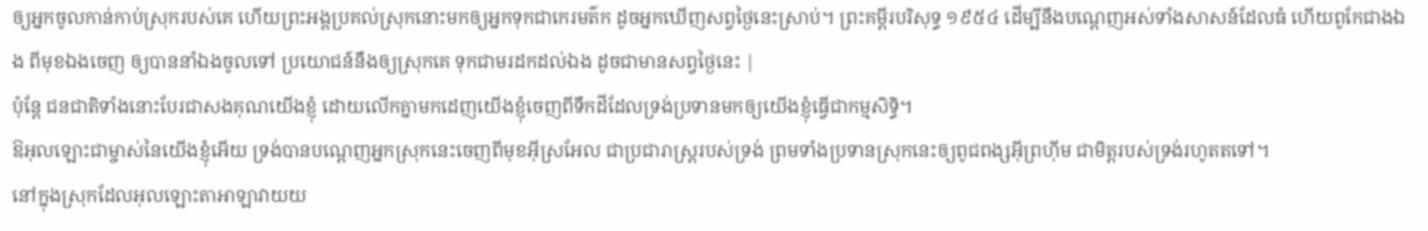ឲ្យអ្នកចូលកាន់កាប់ស្រុករបស់គេ ហើយព្រះអង្គប្រគល់ស្រុកនោះមកឲ្យអ្នកទុកជាកេរមត៌ក ដូចអ្នកឃើញសព្វថ្ងៃនេះស្រាប់។ ព្រះគម្ពីរបរិសុទ្ធ ១៩៥៤ ដើម្បីនឹងបណ្តេញអស់ទាំងសាសន៍ដែលធំ ហើយពូកែជាងឯង ពីមុខឯងចេញ ឲ្យបាននាំឯងចូលទៅ ប្រយោជន៍នឹងឲ្យស្រុកគេ ទុកជាមរដកដល់ឯង ដូចជាមានសព្វថ្ងៃនេះ |
ប៉ុន្តែ ជនជាតិទាំងនោះបែរជាសងគុណយើងខ្ញុំ ដោយលើកគ្នាមកដេញយើងខ្ញុំចេញពីទឹកដីដែលទ្រង់ប្រទានមកឲ្យយើងខ្ញុំធ្វើជាកម្មសិទ្ធិ។
ឱអុលឡោះជាម្ចាស់នៃយើងខ្ញុំអើយ ទ្រង់បានបណ្តេញអ្នកស្រុកនេះចេញពីមុខអ៊ីស្រអែល ជាប្រជារាស្ត្ររបស់ទ្រង់ ព្រមទាំងប្រទានស្រុកនេះឲ្យពូជពង្សអ៊ីព្រហ៊ីម ជាមិត្តរបស់ទ្រង់រហូតតទៅ។
នៅក្នុងស្រុកដែលអុលឡោះតាអាឡាវាយយ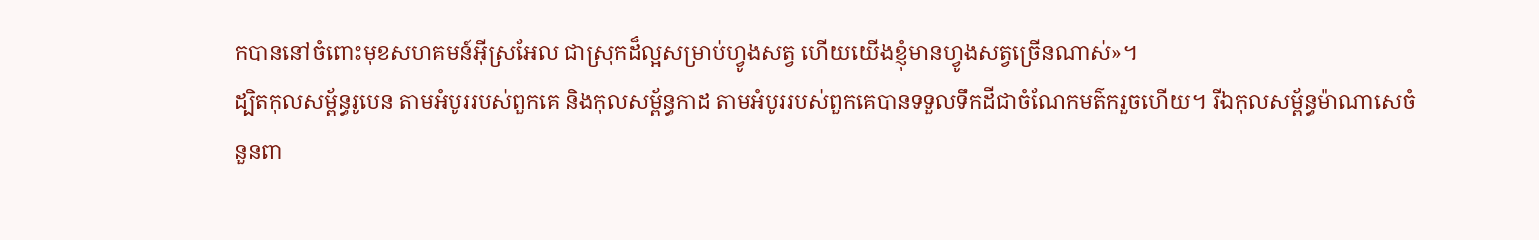កបាននៅចំពោះមុខសហគមន៍អ៊ីស្រអែល ជាស្រុកដ៏ល្អសម្រាប់ហ្វូងសត្វ ហើយយើងខ្ញុំមានហ្វូងសត្វច្រើនណាស់»។
ដ្បិតកុលសម្ព័ន្ធរូបេន តាមអំបូររបស់ពួកគេ និងកុលសម្ព័ន្ធកាដ តាមអំបូររបស់ពួកគេបានទទួលទឹកដីជាចំណែកមត៌ករួចហើយ។ រីឯកុលសម្ព័ន្ធម៉ាណាសេចំនួនពា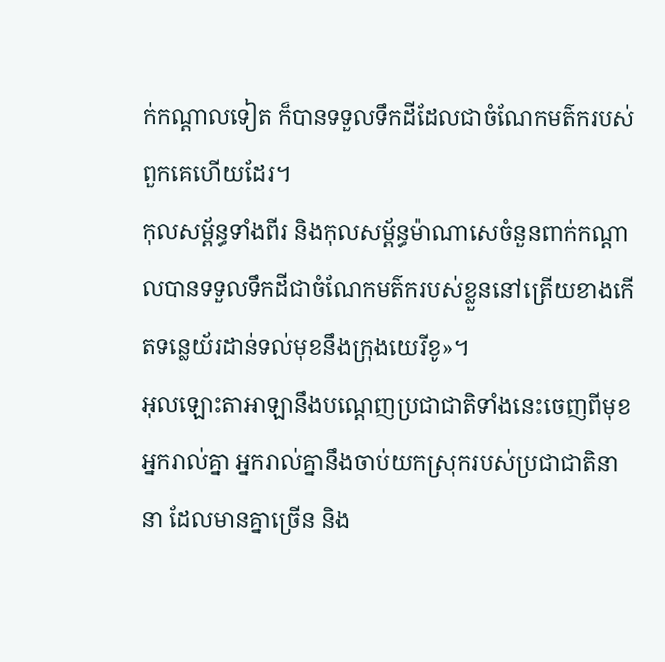ក់កណ្តាលទៀត ក៏បានទទួលទឹកដីដែលជាចំណែកមត៌ករបស់ពួកគេហើយដែរ។
កុលសម្ព័ន្ធទាំងពីរ និងកុលសម្ព័ន្ធម៉ាណាសេចំនួនពាក់កណ្តាលបានទទួលទឹកដីជាចំណែកមត៌ករបស់ខ្លួននៅត្រើយខាងកើតទន្លេយ័រដាន់ទល់មុខនឹងក្រុងយេរីខូ»។
អុលឡោះតាអាឡានឹងបណ្តេញប្រជាជាតិទាំងនេះចេញពីមុខអ្នករាល់គ្នា អ្នករាល់គ្នានឹងចាប់យកស្រុករបស់ប្រជាជាតិនានា ដែលមានគ្នាច្រើន និង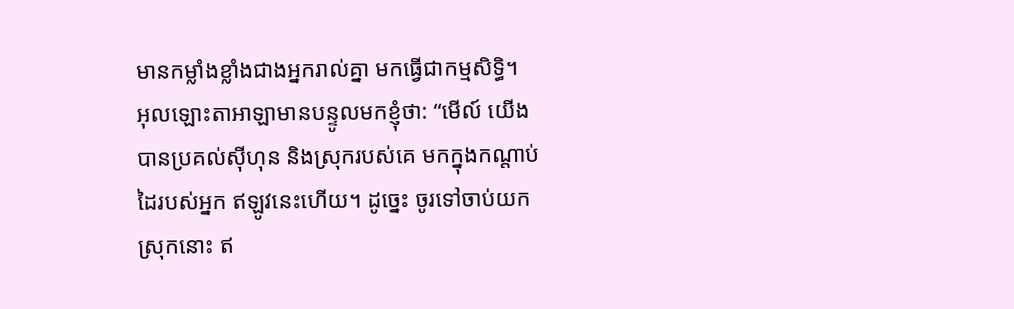មានកម្លាំងខ្លាំងជាងអ្នករាល់គ្នា មកធ្វើជាកម្មសិទ្ធិ។
អុលឡោះតាអាឡាមានបន្ទូលមកខ្ញុំថា: “មើល៍ យើងបានប្រគល់ស៊ីហុន និងស្រុករបស់គេ មកក្នុងកណ្តាប់ដៃរបស់អ្នក ឥឡូវនេះហើយ។ ដូច្នេះ ចូរទៅចាប់យកស្រុកនោះ ឥ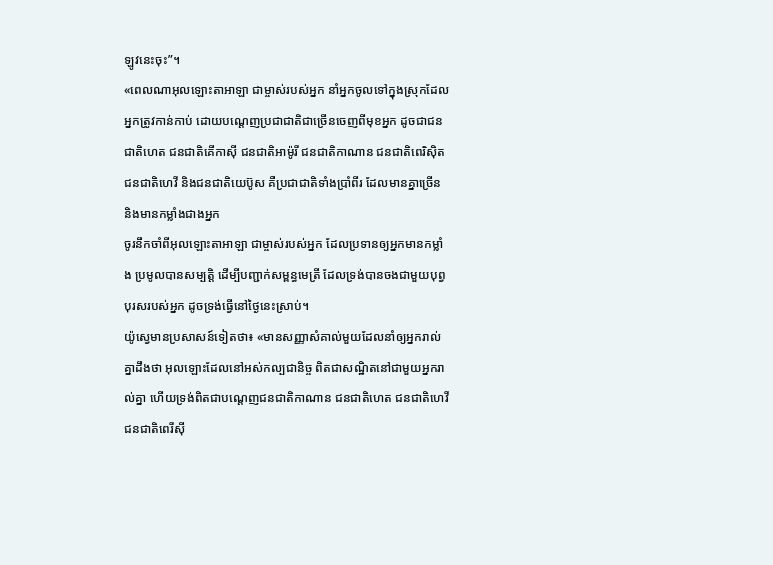ឡូវនេះចុះ”។
«ពេលណាអុលឡោះតាអាឡា ជាម្ចាស់របស់អ្នក នាំអ្នកចូលទៅក្នុងស្រុកដែលអ្នកត្រូវកាន់កាប់ ដោយបណ្តេញប្រជាជាតិជាច្រើនចេញពីមុខអ្នក ដូចជាជនជាតិហេត ជនជាតិគើកាស៊ី ជនជាតិអាម៉ូរី ជនជាតិកាណាន ជនជាតិពេរិស៊ិត ជនជាតិហេវី និងជនជាតិយេប៊ូស គឺប្រជាជាតិទាំងប្រាំពីរ ដែលមានគ្នាច្រើន និងមានកម្លាំងជាងអ្នក
ចូរនឹកចាំពីអុលឡោះតាអាឡា ជាម្ចាស់របស់អ្នក ដែលប្រទានឲ្យអ្នកមានកម្លាំង ប្រមូលបានសម្បត្តិ ដើម្បីបញ្ជាក់សម្ពន្ធមេត្រី ដែលទ្រង់បានចងជាមួយបុព្វបុរសរបស់អ្នក ដូចទ្រង់ធ្វើនៅថ្ងៃនេះស្រាប់។
យ៉ូស្វេមានប្រសាសន៍ទៀតថា៖ «មានសញ្ញាសំគាល់មួយដែលនាំឲ្យអ្នករាល់គ្នាដឹងថា អុលឡោះដែលនៅអស់កល្បជានិច្ច ពិតជាសណ្ឋិតនៅជាមួយអ្នករាល់គ្នា ហើយទ្រង់ពិតជាបណ្តេញជនជាតិកាណាន ជនជាតិហេត ជនជាតិហេវី ជនជាតិពេរីស៊ី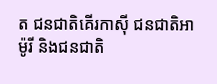ត ជនជាតិគើរកាស៊ី ជនជាតិអាម៉ូរី និងជនជាតិ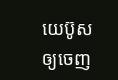យេប៊ូស ឲ្យចេញ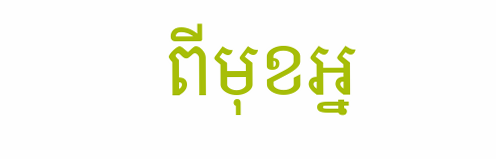ពីមុខអ្ន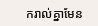ករាល់គ្នាមែន